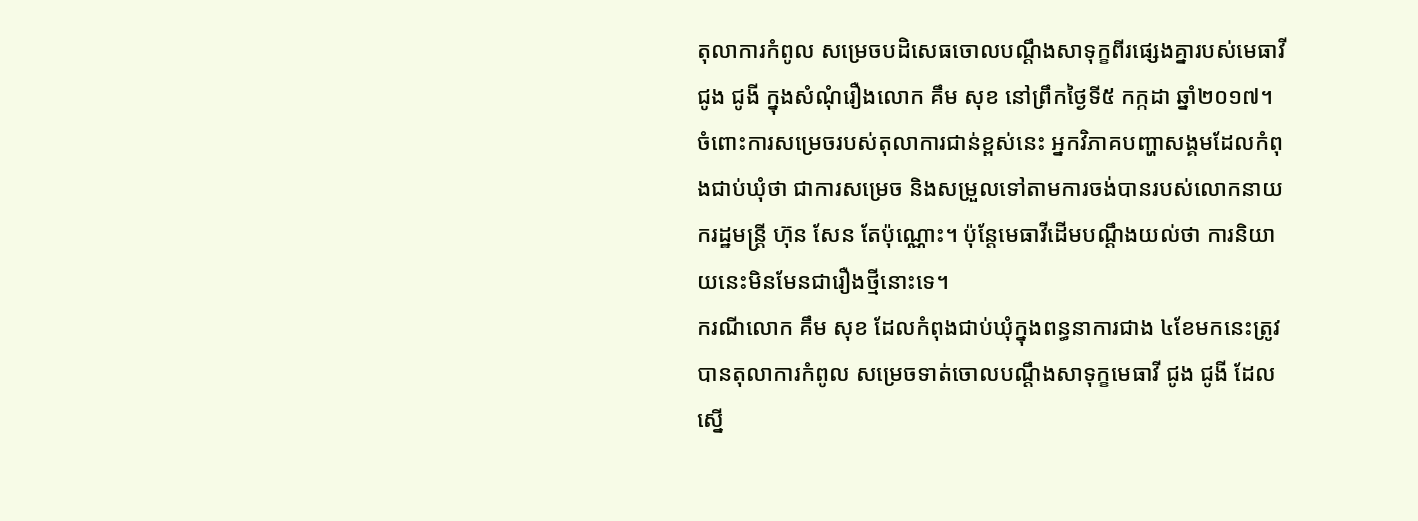តុលាការកំពូល សម្រេចបដិសេធចោលបណ្ដឹងសាទុក្ខពីរផ្សេងគ្នារបស់មេធាវី ជូង ជូងី ក្នុងសំណុំរឿងលោក គឹម សុខ នៅព្រឹកថ្ងៃទី៥ កក្កដា ឆ្នាំ២០១៧។ ចំពោះការសម្រេចរបស់តុលាការជាន់ខ្ពស់នេះ អ្នកវិភាគបញ្ហាសង្គមដែលកំពុងជាប់ឃុំថា ជាការសម្រេច និងសម្រួលទៅតាមការចង់បានរបស់លោកនាយករដ្ឋមន្ត្រី ហ៊ុន សែន តែប៉ុណ្ណោះ។ ប៉ុន្តែមេធាវីដើមបណ្ដឹងយល់ថា ការនិយាយនេះមិនមែនជារឿងថ្មីនោះទេ។
ករណីលោក គឹម សុខ ដែលកំពុងជាប់ឃុំក្នុងពន្ធនាការជាង ៤ខែមកនេះត្រូវបានតុលាការកំពូល សម្រេចទាត់ចោលបណ្ដឹងសាទុក្ខមេធាវី ជូង ជូងី ដែលស្នើ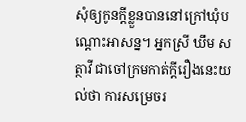សុំឲ្យកូនក្ដីខ្លួនបាននៅក្រៅឃុំបណ្ដោះអាសន្ន។ អ្នកស្រី ឃឹម សត្ថាវី ជាចៅក្រមកាត់ក្ដីរឿងនេះយល់ថា ការសម្រេចរ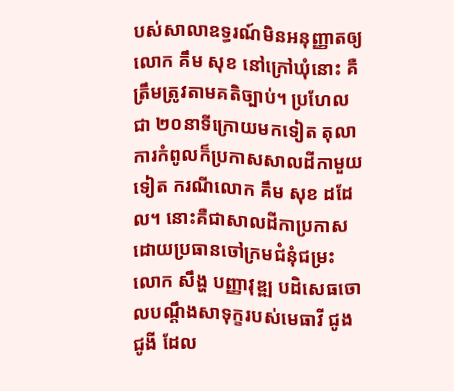បស់សាលាឧទ្ធរណ៍មិនអនុញ្ញាតឲ្យលោក គឹម សុខ នៅក្រៅឃុំនោះ គឺត្រឹមត្រូវតាមគតិច្បាប់។ ប្រហែលជា ២០នាទីក្រោយមកទៀត តុលាការកំពូលក៏ប្រកាសសាលដីកាមួយទៀត ករណីលោក គឹម សុខ ដដែល។ នោះគឺជាសាលដីកាប្រកាសដោយប្រធានចៅក្រមជំនុំជម្រះ លោក សឹង្ហ បញ្ញាវុឌ្ឍ បដិសេធចោលបណ្ដឹងសាទុក្ខរបស់មេធាវី ជូង ជូងី ដែល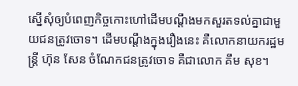ស្នើសុំឲ្យបំពេញកិច្ចកោះហៅដើមបណ្ដឹងមកសួរតទល់គ្នាជាមួយជនត្រូវចោទ។ ដើមបណ្ដឹងក្នុងរឿងនេះ គឺលោកនាយករដ្ឋមន្ត្រី ហ៊ុន សែន ចំណែកជនត្រូវចោទ គឺជាលោក គឹម សុខ។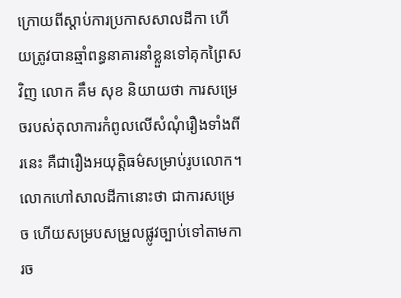ក្រោយពីស្ដាប់ការប្រកាសសាលដីកា ហើយត្រូវបានឆ្មាំពន្ធនាគារនាំខ្លួនទៅគុកព្រៃសវិញ លោក គឹម សុខ និយាយថា ការសម្រេចរបស់តុលាការកំពូលលើសំណុំរឿងទាំងពីរនេះ គឺជារឿងអយុត្តិធម៌សម្រាប់រូបលោក។ លោកហៅសាលដីកានោះថា ជាការសម្រេច ហើយសម្របសម្រួលផ្លូវច្បាប់ទៅតាមការច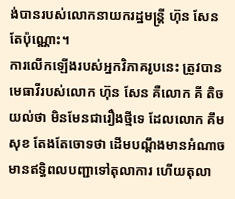ង់បានរបស់លោកនាយករដ្ឋមន្ត្រី ហ៊ុន សែន តែប៉ុណ្ណោះ។
ការលើកឡើងរបស់អ្នកវិភាគរូបនេះ ត្រូវបានមេធាវីរបស់លោក ហ៊ុន សែន គឺលោក គី តិច យល់ថា មិនមែនជារឿងថ្មីទេ ដែលលោក គឹម សុខ តែងតែចោទថា ដើមបណ្ដឹងមានអំណាច មានឥទ្ធិពលបញ្ជាទៅតុលាការ ហើយតុលា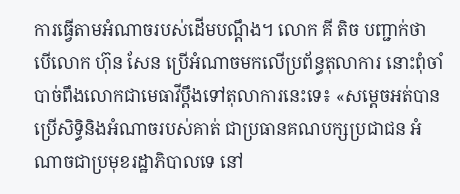ការធ្វើតាមអំណាចរបស់ដើមបណ្ដឹង។ លោក គី តិច បញ្ជាក់ថា បើលោក ហ៊ុន សែន ប្រើអំណាចមកលើប្រព័ន្ធតុលាការ នោះពុំចាំបាច់ពឹងលោកជាមេធាវីប្ដឹងទៅតុលាការនេះទេ៖ «សម្ដេចអត់បានប្រើសិទ្ធិនិងអំណាចរបស់គាត់ ជាប្រធានគណបក្សប្រជាជន អំណាចជាប្រមុខរដ្ឋាភិបាលទេ នៅ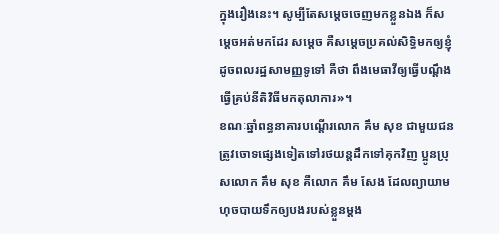ក្នុងរឿងនេះ។ សូម្បីតែសម្ដេចចេញមកខ្លួនឯង ក៏សម្ដេចអត់មកដែរ សម្ដេច គឺសម្ដេចប្រគល់សិទ្ធិមកឲ្យខ្ញុំ ដូចពលរដ្ឋសាមញ្ញទូទៅ គឺថា ពឹងមេធាវីឲ្យធ្វើបណ្ដឹង ធ្វើគ្រប់នីតិវិធីមកតុលាការ»។
ខណៈឆ្នាំពន្ធនាគារបណ្ដើរលោក គឹម សុខ ជាមួយជនត្រូវចោទផ្សេងទៀតទៅរថយន្តដឹកទៅគុកវិញ ប្អូនប្រុសលោក គឹម សុខ គឺលោក គឹម សែង ដែលព្យាយាមហុចបាយទឹកឲ្យបងរបស់ខ្លួនម្ដង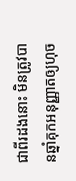ជាពីរដងនោះ មិនត្រូវបានឆ្នាំគុកអនុញ្ញាតឲ្យហុច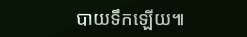បាយទឹកឡើយ៕